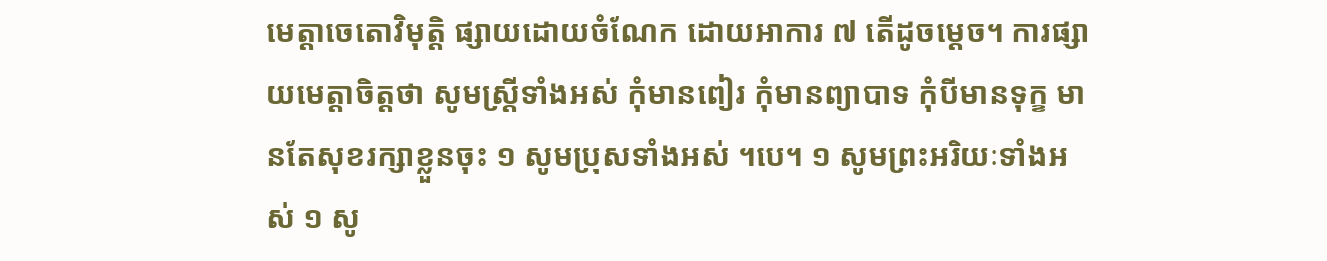មេត្តាចេតោវិមុត្តិ ផ្សាយដោយចំណែក ដោយអាការ ៧ តើដូចម្តេច។ ការផ្សាយមេត្តាចិត្តថា សូមស្រ្តីទាំងអស់ កុំមានពៀរ កុំមានព្យាបាទ កុំបីមានទុក្ខ មានតែសុខរក្សាខ្លួនចុះ ១ សូមប្រុសទាំងអស់ ។បេ។ ១ សូមព្រះអរិយៈទាំងអស់ ១ សូ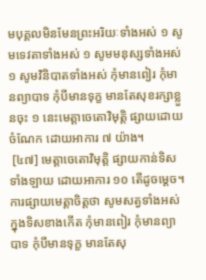មបុគ្គលមិនមែនព្រះអរិយៈទាំងអស់ ១ សូមទេវតាទាំងអស់ ១ សូមមនុស្សទាំងអស់ ១ សូមវិនិបាតទាំងអស់ កុំមានពៀរ កុំមានព្យាបាទ កុំបីមានទុក្ខ មានតែសុខរក្សាខ្លួនចុះ ១ នេះមេត្តាចេតោវិមុត្តិ ផ្សាយដោយចំណែក ដោយអាការ ៧ យ៉ាង។
 [៤៧] មេត្តាចេតោវិមុត្តិ ផ្សាយកាន់ទិសទាំងឡាយ ដោយអាការ ១០ តើដូចម្តេច។ ការផ្សាយមេត្តាចិត្តថា សូមសត្វទាំងអស់ ក្នុងទិសខាងកើត កុំមានពៀរ កុំមានព្យាបាទ កុំបីមានទុក្ខ មានតែសុ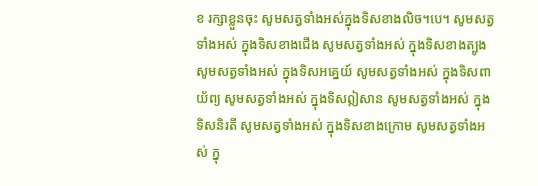ខ រក្សាខ្លួនចុះ សូមសត្វទាំងអស់ក្នុងទិសខាងលិច។បេ។ សូមសត្វទាំងអស់ ក្នុងទិសខាងជើង សូមសត្វទាំងអស់ ក្នុងទិសខាងត្បូង សូមសត្វទាំងអស់ ក្នុងទិសអគ្នេយ៍ សូមសត្វទាំងអស់ ក្នុងទិសពាយ័ព្យ សូមសត្វទាំងអស់ ក្នុងទិសឦសាន សូមសត្វទាំងអស់ ក្នុងទិសនិរតី សូមសត្វទាំងអស់ ក្នុងទិសខាងក្រោម សូមសត្វទាំងអស់ ក្នុ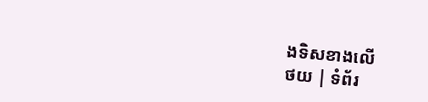ងទិសខាងលើ
ថយ | ទំព័រ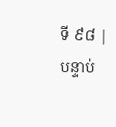ទី ៩៨ | បន្ទាប់